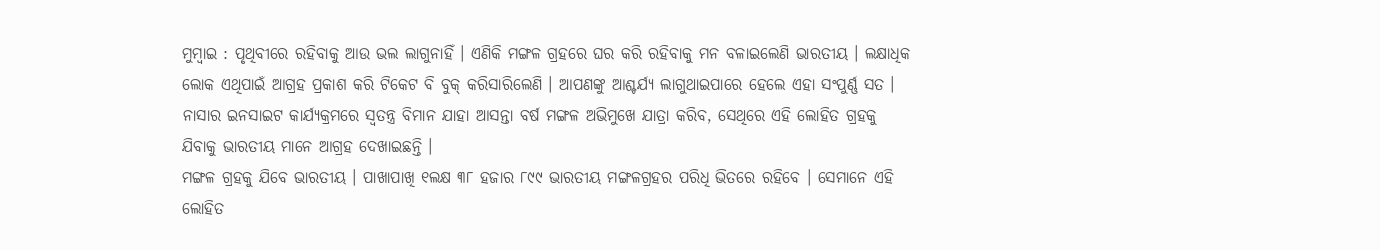ମୁମ୍ବାଇ : ପୃଥିବୀରେ ରହିବାକୁ ଆଉ ଭଲ ଲାଗୁନାହିଁ । ଏଣିକି ମଙ୍ଗଳ ଗ୍ରହରେ ଘର କରି ରହିବାକୁ ମନ ବଳାଇଲେଣି ଭାରତୀୟ । ଲକ୍ଷାଧିକ ଲୋକ ଏଥିପାଇଁ ଆଗ୍ରହ ପ୍ରକାଶ କରି ଟିକେଟ ବି ବୁକ୍ କରିସାରିଲେଣି । ଆପଣଙ୍କୁ ଆଶ୍ଚର୍ଯ୍ୟ ଲାଗୁଥାଇପାରେ ହେଲେ ଏହା ସଂପୁର୍ଣ୍ଣ ସତ । ନାସାର ଇନସାଇଟ କାର୍ଯ୍ୟକ୍ରମରେ ସ୍ୱତନ୍ତ୍ର ବିମାନ ଯାହା ଆସନ୍ତା ବର୍ଷ ମଙ୍ଗଳ ଅଭିମୁଖେ ଯାତ୍ରା କରିବ, ସେଥିରେ ଏହି ଲୋହିତ ଗ୍ରହକୁ ଯିବାକୁ ଭାରତୀୟ ମାନେ ଆଗ୍ରହ ଦେଖାଇଛନ୍ତି ।
ମଙ୍ଗଳ ଗ୍ରହକୁ ଯିବେ ଭାରତୀୟ । ପାଖାପାଖି ୧ଲକ୍ଷ ୩୮ ହଜାର ୮୯୯ ଭାରତୀୟ ମଙ୍ଗଳଗ୍ରହର ପରିଧି ଭିତରେ ରହିବେ । ସେମାନେ ଏହି ଲୋହିତ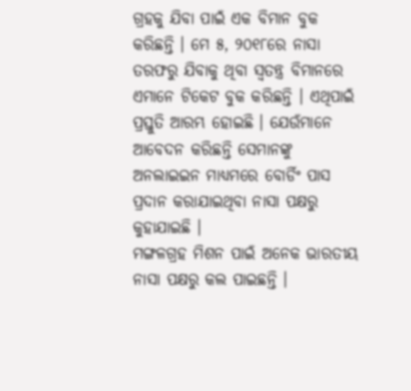ଗ୍ରହକୁ ଯିବା ପାଇଁ ଏକ ବିମାନ ବୁକ କରିଛନ୍ତି । ମେ ୫, ୨୦୧୮ରେ ନାସା ତରଫରୁ ଯିବାକୁ ଥିବା ସ୍ୱତନ୍ତ୍ର ବିମାନରେ ଏମାନେ ଟିକେଟ ବୁକ କରିଛନ୍ତି । ଏଥିପାଇଁ ପ୍ରସ୍ତୁତି ଆରମ୍ଭ ହୋଇଛି । ଯେଉଁମାନେ ଆବେଦନ କରିଛନ୍ତି ସେମାନଙ୍କୁ ଅନଲାଇଇନ ମାଧ୍ୟମରେ ବୋର୍ଡିଂ ପାସ ପ୍ରଦାନ କରାଯାଇଥିବା ନାସା ପକ୍ଷରୁ କୁହାଯାଇଛି ।
ମଙ୍ଗଳଗ୍ରହ ମିଶନ ପାଇଁ ଅନେକ ଭାରତୀୟ ନାସା ପକ୍ଷରୁ କଲ ପାଇଛନ୍ତି ।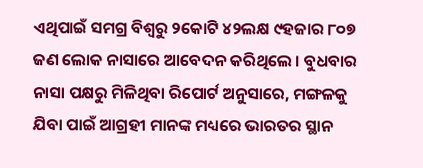ଏଥିପାଇଁ ସମଗ୍ର ବିଶ୍ୱରୁ ୨କୋଟି ୪୨ଲକ୍ଷ ୯ହଜାର ୮୦୭ ଜଣ ଲୋକ ନାସାରେ ଆବେଦନ କରିଥିଲେ । ବୁଧବାର ନାସା ପକ୍ଷରୁ ମିଳିଥିବା ରିପୋର୍ଟ ଅନୁସାରେ, ମଙ୍ଗଳକୁ ଯିବା ପାଇଁ ଆଗ୍ରହୀ ମାନଙ୍କ ମଧ୍ୟରେ ଭାରତର ସ୍ଥାନ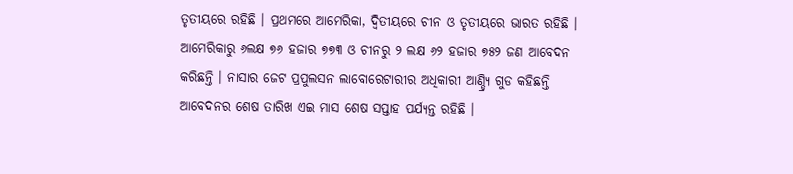ତୃତୀୟରେ ରହିଛି । ପ୍ରଥମରେ ଆମେରିକା, ଦ୍ୱିତୀୟରେ ଚୀନ ଓ ତୃତୀୟରେ ଭାରତ ରହିଛି । ଆମେରିକାରୁ ୬ଲକ୍ଷ ୭୬ ହଜାର ୭୭୩ ଓ ଚୀନରୁ ୨ ଲକ୍ଷ ୬୨ ହଜାର ୭୫୨ ଜଣ ଆବେଦନ କରିଛନ୍ତି । ନାସାର ଜେଟ ପ୍ରପୁଲସନ ଲାବୋରେଟାରୀର ଅଧିକାରୀ ଆଣ୍ଡ୍ର୍ୟି ଗୁଡ କହିଛନ୍ତି ଆବେଦନର ଶେଷ ତାରିଖ ଏଇ ମାସ ଶେଷ ସପ୍ତାହ ପର୍ଯ୍ୟନ୍ତ ରହିଛି ।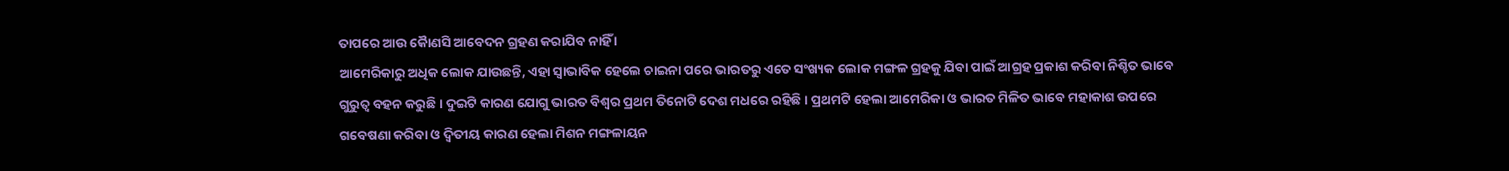ତାପରେ ଆଉ କୈାଣସି ଆବେଦନ ଗ୍ରହଣ କରାଯିବ ନାହିଁ ।
ଆମେରିକାରୁ ଅଧିକ ଲୋକ ଯାଉଛନ୍ତି, ଏହା ସ୍ୱାଭାବିକ ହେଲେ ଚାଇନା ପରେ ଭାରତରୁ ଏତେ ସଂଖ୍ୟକ ଲୋକ ମଙ୍ଗଳ ଗ୍ରହକୁ ଯିବା ପାଇଁ ଆଗ୍ରହ ପ୍ରକାଶ କରିବା ନିଶ୍ଚିତ ଭାବେ ଗୁରୁତ୍ୱ ବହନ କରୁଛି । ଦୁଇଟି କାରଣ ଯୋଗୁ ଭାରତ ବିଶ୍ୱର ପ୍ରଥମ ତିନୋଟି ଦେଶ ମଧରେ ରହିଛି । ପ୍ରଥମଟି ହେଲା ଆମେରିକା ଓ ଭାରତ ମିଳିତ ଭାବେ ମହାକାଶ ଉପରେ ଗବେଷଣା କରିବା ଓ ଦ୍ୱିତୀୟ କାରଣ ହେଲା ମିଶନ ମଙ୍ଗଳାୟନ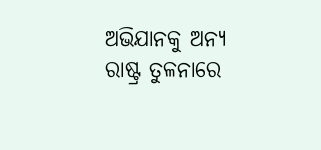ଅଭିଯାନକୁ ଅନ୍ୟ ରାଷ୍ଟ୍ର ତୁଳନାରେ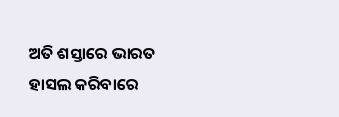ଅତି ଶସ୍ତାରେ ଭାରତ ହାସଲ କରିବାରେ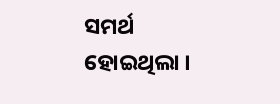ସମର୍ଥ ହୋଇଥିଲା ।